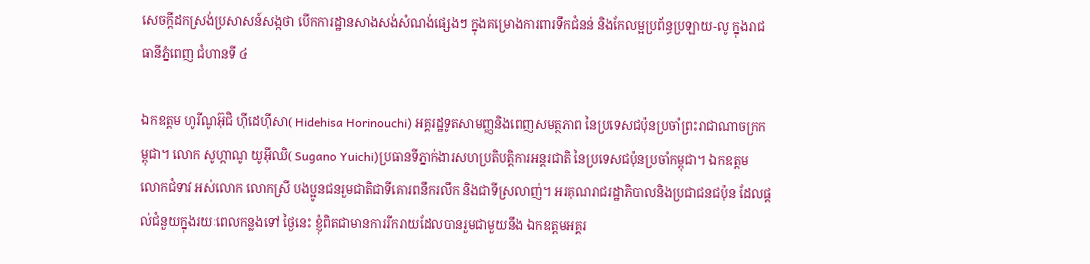សេចក្តីដកស្រង់ប្រសាសន៍សង្កថា បើកការដ្ឋានសាងសង់សំណង់ផ្សេងៗ ក្នុងគម្រោងការពារទឹកជំនន់ និងកែលម្អប្រព័ន្ធប្រឡាយ-លូ ក្នុងរាជធានីភ្នំពេញ ជំហានទី ៤

ឯកឧត្តម ហូរីណូអ៊ុជិ ហ៊ីដេហ៊ីសា( Hidehisa Horinouchi) អគ្គរដ្ឋទូតសាមញ្ញនិងពេញសមត្ថភាព នៃប្រទេសជប៉ុនប្រចាំព្រះរាជាណាចក្រកម្ពុជា។ លោក សូហ្កាណូ យូអ៊ីឈិ( Sugano Yuichi)ប្រធានទីភ្នាក់ងារសហប្រតិបត្តិការអន្តរជាតិ នៃប្រទេសជប៉ុនប្រចាំកម្ពុជា។ ឯកឧត្តម លោកជំទាវ អស់លោក លោកស្រី បងប្អូនជនរួមជាតិជាទីគោរពនឹករលឹក និងជាទីស្រលាញ់។ អរគុណរាជរដ្ឋាភិបាលនិងប្រជាជនជប៉ុន ដែលផ្ដល់ជំនួយក្នុងរយៈពេលកន្លងទៅ ថ្ងៃនេះ ខ្ញុំពិតជាមានការរីករាយដែលបានរួមជាមួយនឹង ឯកឧត្តមអគ្គរ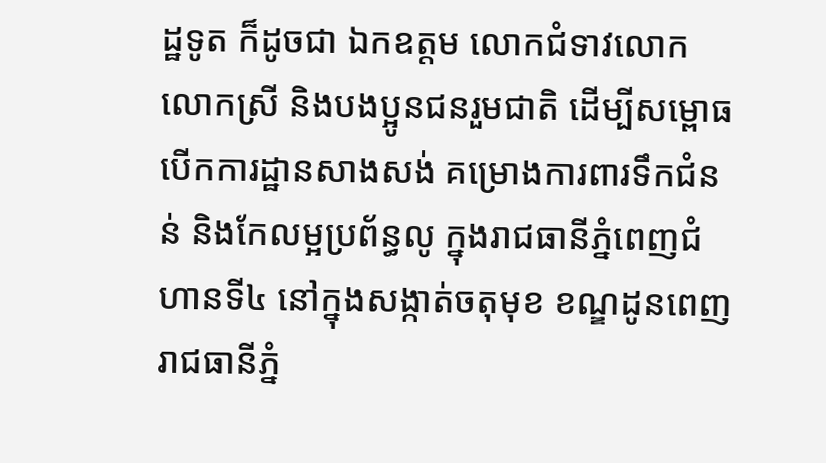ដ្ឋទូត ក៏ដូចជា ឯកឧត្តម លោកជំទាវលោក លោកស្រី និងបងប្អូនជនរួមជាតិ ដើម្បីសម្ពោធបើកការដ្ឋានសាងសង់ គម្រោងការពារទឹកជំនន់ និងកែលម្អប្រព័ន្ធលូ ក្នុងរាជធានីភ្នំពេញជំហានទី៤ នៅក្នុងសង្កាត់ចតុមុខ ខណ្ឌដូនពេញ រាជធានីភ្នំ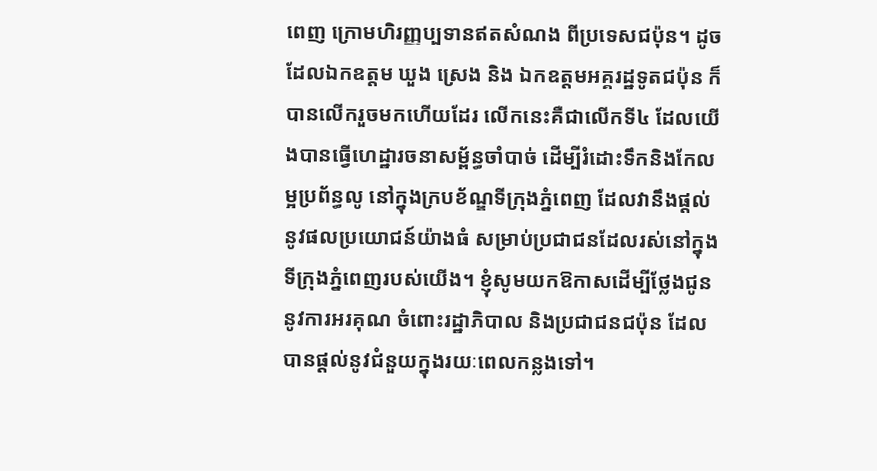ពេញ ក្រោមហិរញ្ញប្បទានឥតសំណង ពីប្រទេសជប៉ុន។ ដូចដែលឯកឧត្តម ឃួង ស្រេង និង ឯកឧត្តមអគ្គរដ្ឋទូតជប៉ុន ក៏បានលើករួចមកហើយដែរ លើកនេះគឺជាលើកទី៤ ដែលយើងបានធ្វើហេដ្ឋារចនាសម្ព័ន្ធចាំបាច់ ដើម្បីរំដោះទឹកនិងកែលម្អប្រព័ន្ធលូ នៅក្នុងក្របខ័ណ្ឌទីក្រុងភ្នំពេញ ដែលវានឹងផ្ដល់នូវផលប្រយោជន៍យ៉ាងធំ សម្រាប់ប្រជាជនដែលរស់នៅក្នុងទីក្រុងភ្នំពេញរបស់យើង។ ខ្ញុំសូមយកឱកាសដើម្បីថ្លែងជូននូវការអរគុណ ចំពោះរដ្ឋាភិបាល និងប្រជាជនជប៉ុន ដែលបានផ្ដល់នូវជំនួយក្នុងរយៈពេលកន្លងទៅ។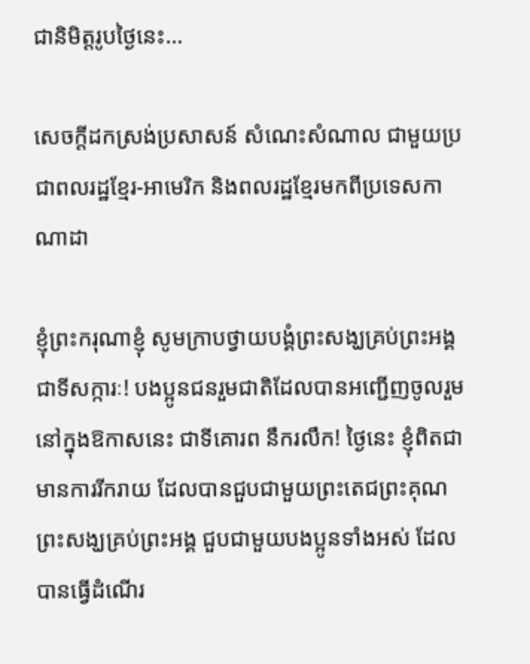ជានិមិត្តរូបថ្ងៃនេះ…

សេចក្តីដកស្រង់ប្រសាសន៍ សំណេះសំណាល ជាមួយប្រជាពលរដ្ឋខ្មែរ-អាមេរិក និងពលរដ្ឋខ្មែរមកពីប្រទេសកាណាដា

ខ្ញុំព្រះករុណាខ្ញុំ សូមក្រាបថ្វាយបង្គំព្រះសង្ឃគ្រប់ព្រះអង្គជាទីសក្ការៈ! បងប្អូនជនរួមជាតិដែលបានអញ្ជើញចូលរួមនៅក្នុងឱកាសនេះ ជាទីគោរព នឹករលឹក! ថ្ងៃនេះ ខ្ញុំពិតជាមានការរីករាយ ដែលបានជួបជាមួយព្រះតេជព្រះគុណ ព្រះសង្ឃគ្រប់ព្រះអង្គ ជួបជាមួយបងប្អូនទាំងអស់ ដែលបានធ្វើដំណើរ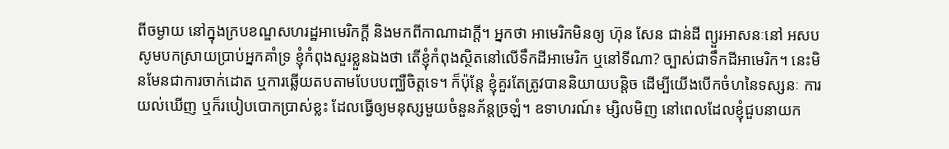ពីចម្ងាយ នៅក្នុងក្របខណ្ឌសហរដ្ឋអាមេរិកក្ដី និងមកពីកាណាដាក្ដី។ អ្នកថា អាមេរិកមិនឲ្យ ហ៊ុន សែន ជាន់ដី ព្យួរអាសនៈនៅ អសប សូមបកស្រាយប្រាប់អ្នកគាំទ្រ ខ្ញុំកំពុងសួរខ្លួនឯងថា តើខ្ញុំកំពុងសិ្ថតនៅលើទឹកដីអាមេរិក ឬនៅទីណា? ច្បាស់ជាទឹកដីអាមេរិក។ នេះមិនមែនជាការចាក់ដោត ឬការឆ្លើយតបតាមបែបបញ្ឈឺចិត្តទេ។ ក៏ប៉ុន្តែ ខ្ញុំគួរតែត្រូវបាននិយាយបន្ដិច ដើម្បីយើងបើកចំហនៃទស្សនៈ ការយល់ឃើញ ឬក៏របៀបបោកប្រាស់ខ្លះ ដែលធ្វើឲ្យមនុស្សមួយចំនួនភ័ន្តច្រឡំ។ ឧទាហរណ៍៖ ម្សិលមិញ នៅពេលដែលខ្ញុំជួបនាយក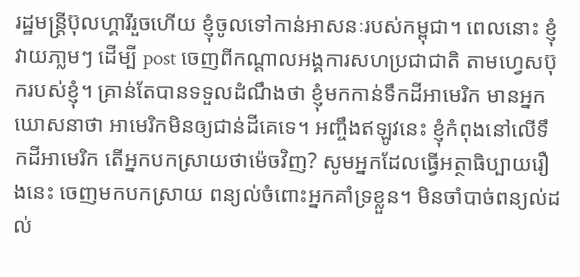រដ្ឋមន្រ្តីប៊ុលហ្គារីរួចហើយ ខ្ញុំចូលទៅកាន់អាសនៈរបស់កម្ពុជា។ ពេលនោះ ខ្ញុំវាយភា្លមៗ ដើម្បី post ចេញពីកណ្ដាលអង្គការសហប្រជាជាតិ តាមហ្វេសប៊ុករបស់ខ្ញុំ។ គ្រាន់តែបានទទួលដំណឹងថា ខ្ញុំមកកាន់ទឹកដីអាមេរិក មានអ្នកឃោសនាថា អាមេរិកមិនឲ្យជាន់ដីគេទេ។ អញ្ចឹងឥឡូវនេះ ខ្ញុំកំពុងនៅលើទឹកដីអាមេរិក តើអ្នកបកស្រាយថាម៉េចវិញ? សូមអ្នកដែលធ្វើអត្ថាធិប្បាយរឿងនេះ ចេញមកបកស្រាយ ពន្យល់ចំពោះអ្នកគាំទ្រខ្លួន។ មិនចាំបាច់ពន្យល់ដល់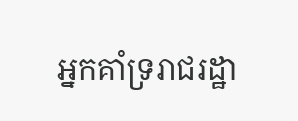អ្នកគាំទ្ររាជរដ្ឋា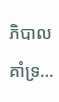ភិបាល គាំទ្រ…